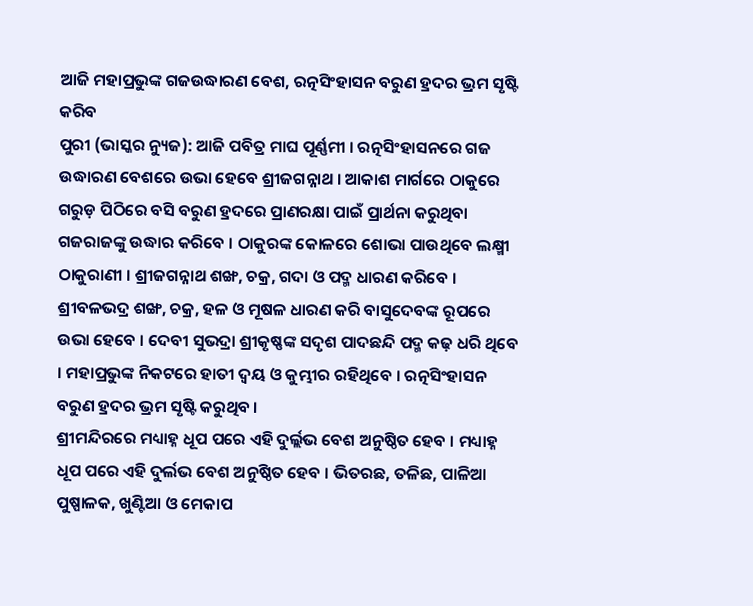ଆଜି ମହାପ୍ରଭୁଙ୍କ ଗଜଉଦ୍ଧାରଣ ବେଶ, ରତ୍ନସିଂହାସନ ବରୁଣ ହ୍ରଦର ଭ୍ରମ ସୃଷ୍ଟି କରିବ
ପୁରୀ (ଭାସ୍କର ନ୍ୟୁଜ): ଆଜି ପବିତ୍ର ମାଘ ପୂର୍ଣ୍ଣମୀ । ରତ୍ନସିଂହାସନରେ ଗଜ ଉଦ୍ଧାରଣ ବେଶରେ ଉଭା ହେବେ ଶ୍ରୀଜଗନ୍ନାଥ । ଆକାଶ ମାର୍ଗରେ ଠାକୁରେ ଗରୁଡ଼ ପିଠିରେ ବସି ବରୁଣ ହ୍ରଦରେ ପ୍ରାଣରକ୍ଷା ପାଇଁ ପ୍ରାର୍ଥନା କରୁଥିବା ଗଜରାଜଙ୍କୁ ଉଦ୍ଧାର କରିବେ । ଠାକୁରଙ୍କ କୋଳରେ ଶୋଭା ପାଉଥିବେ ଲକ୍ଷ୍ମୀ ଠାକୁରାଣୀ । ଶ୍ରୀଜଗନ୍ନାଥ ଶଙ୍ଖ, ଚକ୍ର, ଗଦା ଓ ପଦ୍ମ ଧାରଣ କରିବେ । ଶ୍ରୀବଳଭଦ୍ର ଶଙ୍ଖ, ଚକ୍ର, ହଳ ଓ ମୂଷଳ ଧାରଣ କରି ବାସୁଦେବଙ୍କ ରୂପରେ ଉଭା ହେବେ । ଦେବୀ ସୁଭଦ୍ରା ଶ୍ରୀକୃଷ୍ଣଙ୍କ ସଦୃଶ ପାଦଛନ୍ଦି ପଦ୍ମ କଢ଼ ଧରି ଥିବେ । ମହାପ୍ରଭୁଙ୍କ ନିକଟରେ ହାତୀ ଦ୍ୱୟ ଓ କୁମ୍ଭୀର ରହିଥିବେ । ରତ୍ନସିଂହାସନ ବରୁଣ ହ୍ରଦର ଭ୍ରମ ସୃଷ୍ଟି କରୁଥିବ ।
ଶ୍ରୀମନ୍ଦିରରେ ମଧ୍ୟାହ୍ନ ଧୂପ ପରେ ଏହି ଦୁର୍ଲ୍ଲଭ ବେଶ ଅନୁଷ୍ଠିତ ହେବ । ମଧ୍ୟାହ୍ନ ଧୂପ ପରେ ଏହି ଦୁର୍ଲଭ ବେଶ ଅନୁଷ୍ଠିତ ହେବ । ଭିତରଛ, ତଳିଛ, ପାଳିଆ ପୁଷ୍ପାଳକ, ଖୁଣ୍ଟିଆ ଓ ମେକାପ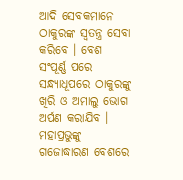ଆଦି ସେବକମାନେ ଠାକୁରଙ୍କ ସ୍ୱତନ୍ତ୍ର ସେବା କରିବେ । ବେଶ ସଂପୂର୍ଣ୍ଣ ପରେ ସନ୍ଧ୍ୟାଧୂପରେ ଠାକୁରଙ୍କୁ ଖିରି ଓ ଅମାଲୁ ଭୋଗ ଅର୍ପଣ କରାଯିବ । ମହାପ୍ରଭୁଙ୍କୁ ଗଜୋଦ୍ଧାରଣ ବେଶରେ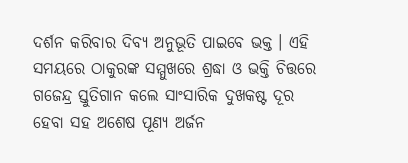ଦର୍ଶନ କରିବାର ଦିବ୍ୟ ଅନୁଭୂତି ପାଇବେ ଭକ୍ତ । ଏହି ସମୟରେ ଠାକୁରଙ୍କ ସମ୍ମୁଖରେ ଶ୍ରଦ୍ଧା ଓ ଭକ୍ତି ଚିତ୍ତରେ ଗଜେନ୍ଦ୍ର ସ୍ତୁତିଗାନ କଲେ ସାଂସାରିକ ଦୁଖକଷ୍ଟ ଦୂର ହେବା ସହ ଅଶେଷ ପୂଣ୍ୟ ଅର୍ଜନ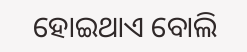ହୋଇଥାଏ ବୋଲି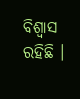ବିଶ୍ୱାସ ରହିଛି ।